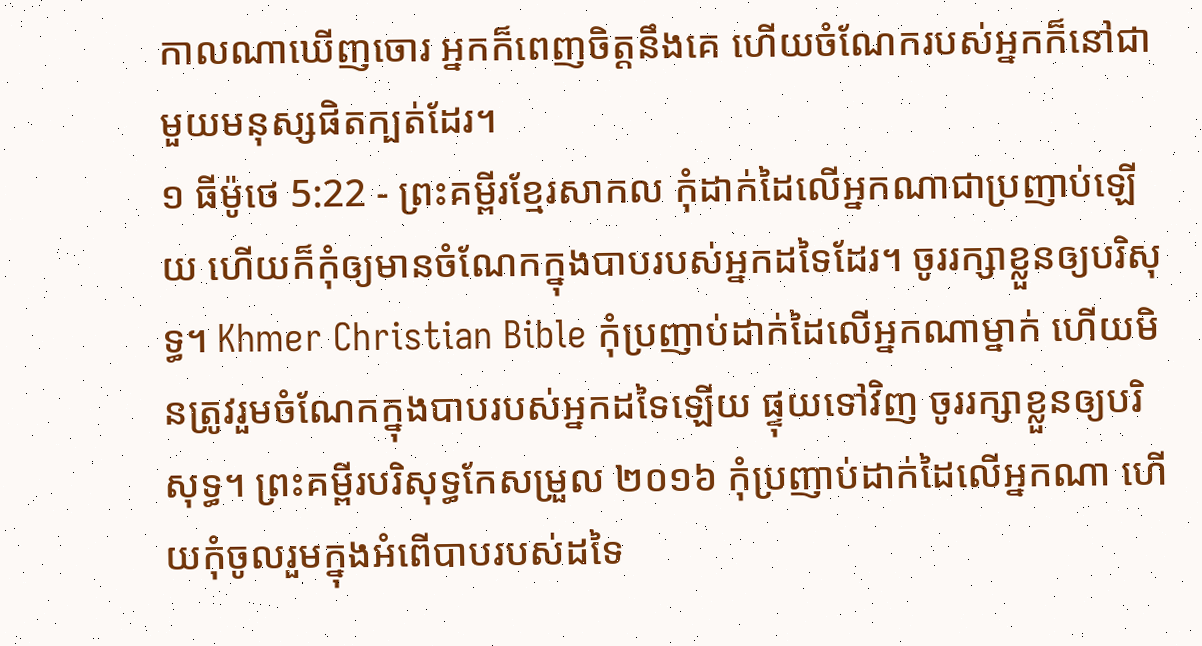កាលណាឃើញចោរ អ្នកក៏ពេញចិត្តនឹងគេ ហើយចំណែករបស់អ្នកក៏នៅជាមួយមនុស្សផិតក្បត់ដែរ។
១ ធីម៉ូថេ 5:22 - ព្រះគម្ពីរខ្មែរសាកល កុំដាក់ដៃលើអ្នកណាជាប្រញាប់ឡើយ ហើយក៏កុំឲ្យមានចំណែកក្នុងបាបរបស់អ្នកដទៃដែរ។ ចូររក្សាខ្លួនឲ្យបរិសុទ្ធ។ Khmer Christian Bible កុំប្រញាប់ដាក់ដៃលើអ្នកណាម្នាក់ ហើយមិនត្រូវរួមចំណែកក្នុងបាបរបស់អ្នកដទៃឡើយ ផ្ទុយទៅវិញ ចូររក្សាខ្លួនឲ្យបរិសុទ្ធ។ ព្រះគម្ពីរបរិសុទ្ធកែសម្រួល ២០១៦ កុំប្រញាប់ដាក់ដៃលើអ្នកណា ហើយកុំចូលរួមក្នុងអំពើបាបរបស់ដទៃ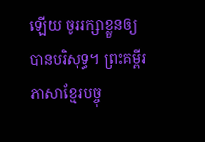ឡើយ ចូររក្សាខ្លួនឲ្យបានបរិសុទ្ធ។ ព្រះគម្ពីរភាសាខ្មែរបច្ចុ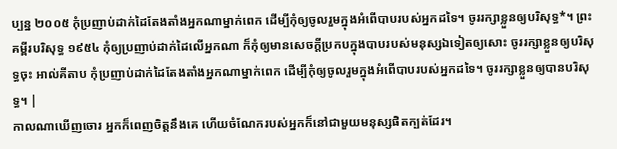ប្បន្ន ២០០៥ កុំប្រញាប់ដាក់ដៃតែងតាំងអ្នកណាម្នាក់ពេក ដើម្បីកុំឲ្យចូលរួមក្នុងអំពើបាបរបស់អ្នកដទៃ។ ចូររក្សាខ្លួនឲ្យបរិសុទ្ធ*។ ព្រះគម្ពីរបរិសុទ្ធ ១៩៥៤ កុំឲ្យប្រញាប់ដាក់ដៃលើអ្នកណា ក៏កុំឲ្យមានសេចក្ដីប្រកបក្នុងបាបរបស់មនុស្សឯទៀតឲ្យសោះ ចូររក្សាខ្លួនឲ្យបរិសុទ្ធចុះ អាល់គីតាប កុំប្រញាប់ដាក់ដៃតែងតាំងអ្នកណាម្នាក់ពេក ដើម្បីកុំឲ្យចូលរួមក្នុងអំពើបាបរបស់អ្នកដទៃ។ ចូររក្សាខ្លួនឲ្យបានបរិសុទ្ធ។ |
កាលណាឃើញចោរ អ្នកក៏ពេញចិត្តនឹងគេ ហើយចំណែករបស់អ្នកក៏នៅជាមួយមនុស្សផិតក្បត់ដែរ។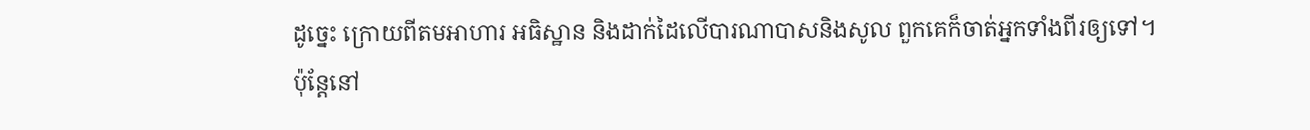ដូច្នេះ ក្រោយពីតមអាហារ អធិស្ឋាន និងដាក់ដៃលើបារណាបាសនិងសូល ពួកគេក៏ចាត់អ្នកទាំងពីរឲ្យទៅ។
ប៉ុន្តែនៅ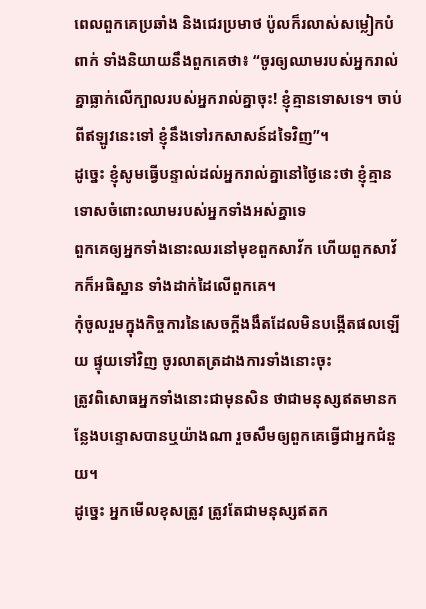ពេលពួកគេប្រឆាំង និងជេរប្រមាថ ប៉ូលក៏រលាស់សម្លៀកបំពាក់ ទាំងនិយាយនឹងពួកគេថា៖ “ចូរឲ្យឈាមរបស់អ្នករាល់គ្នាធ្លាក់លើក្បាលរបស់អ្នករាល់គ្នាចុះ! ខ្ញុំគ្មានទោសទេ។ ចាប់ពីឥឡូវនេះទៅ ខ្ញុំនឹងទៅរកសាសន៍ដទៃវិញ”។
ដូច្នេះ ខ្ញុំសូមធ្វើបន្ទាល់ដល់អ្នករាល់គ្នានៅថ្ងៃនេះថា ខ្ញុំគ្មានទោសចំពោះឈាមរបស់អ្នកទាំងអស់គ្នាទេ
ពួកគេឲ្យអ្នកទាំងនោះឈរនៅមុខពួកសាវ័ក ហើយពួកសាវ័កក៏អធិស្ឋាន ទាំងដាក់ដៃលើពួកគេ។
កុំចូលរួមក្នុងកិច្ចការនៃសេចក្ដីងងឹតដែលមិនបង្កើតផលឡើយ ផ្ទុយទៅវិញ ចូរលាតត្រដាងការទាំងនោះចុះ
ត្រូវពិសោធអ្នកទាំងនោះជាមុនសិន ថាជាមនុស្សឥតមានកន្លែងបន្ទោសបានឬយ៉ាងណា រួចសឹមឲ្យពួកគេធ្វើជាអ្នកជំនួយ។
ដូច្នេះ អ្នកមើលខុសត្រូវ ត្រូវតែជាមនុស្សឥតក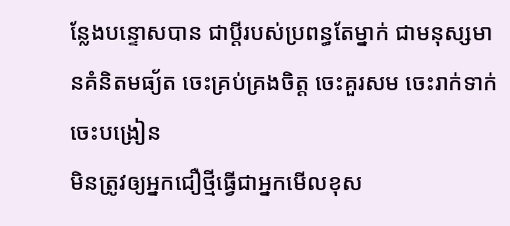ន្លែងបន្ទោសបាន ជាប្ដីរបស់ប្រពន្ធតែម្នាក់ ជាមនុស្សមានគំនិតមធ្យ័ត ចេះគ្រប់គ្រងចិត្ត ចេះគួរសម ចេះរាក់ទាក់ ចេះបង្រៀន
មិនត្រូវឲ្យអ្នកជឿថ្មីធ្វើជាអ្នកមើលខុស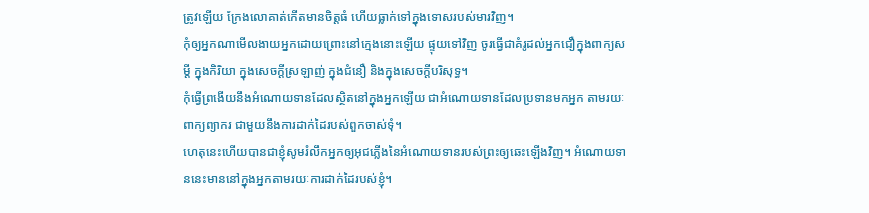ត្រូវឡើយ ក្រែងលោគាត់កើតមានចិត្តធំ ហើយធ្លាក់ទៅក្នុងទោសរបស់មារវិញ។
កុំឲ្យអ្នកណាមើលងាយអ្នកដោយព្រោះនៅក្មេងនោះឡើយ ផ្ទុយទៅវិញ ចូរធ្វើជាគំរូដល់អ្នកជឿក្នុងពាក្យសម្ដី ក្នុងកិរិយា ក្នុងសេចក្ដីស្រឡាញ់ ក្នុងជំនឿ និងក្នុងសេចក្ដីបរិសុទ្ធ។
កុំធ្វើព្រងើយនឹងអំណោយទានដែលស្ថិតនៅក្នុងអ្នកឡើយ ជាអំណោយទានដែលប្រទានមកអ្នក តាមរយៈពាក្យព្យាករ ជាមួយនឹងការដាក់ដៃរបស់ពួកចាស់ទុំ។
ហេតុនេះហើយបានជាខ្ញុំសូមរំលឹកអ្នកឲ្យអុជភ្លើងនៃអំណោយទានរបស់ព្រះឲ្យឆេះឡើងវិញ។ អំណោយទាននេះមាននៅក្នុងអ្នកតាមរយៈការដាក់ដៃរបស់ខ្ញុំ។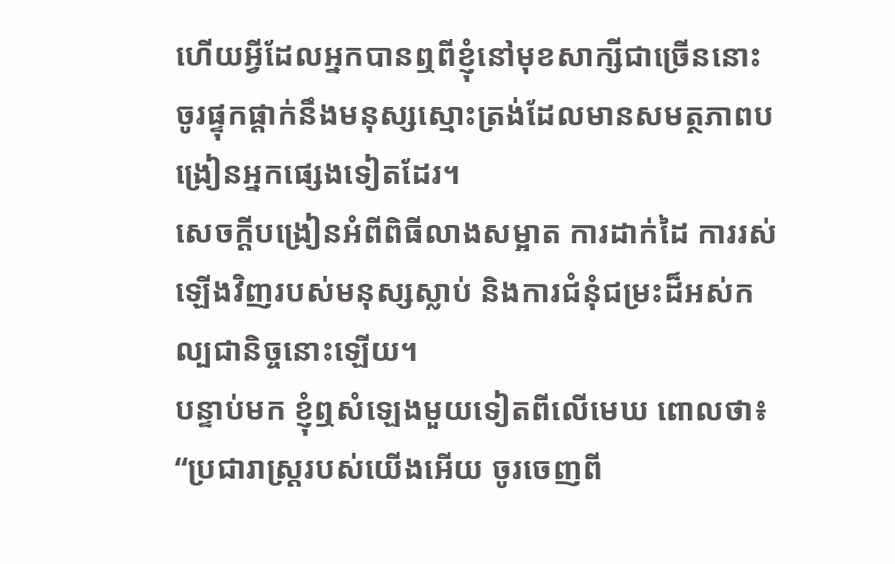ហើយអ្វីដែលអ្នកបានឮពីខ្ញុំនៅមុខសាក្សីជាច្រើននោះ ចូរផ្ទុកផ្ដាក់នឹងមនុស្សស្មោះត្រង់ដែលមានសមត្ថភាពបង្រៀនអ្នកផ្សេងទៀតដែរ។
សេចក្ដីបង្រៀនអំពីពិធីលាងសម្អាត ការដាក់ដៃ ការរស់ឡើងវិញរបស់មនុស្សស្លាប់ និងការជំនុំជម្រះដ៏អស់កល្បជានិច្ចនោះឡើយ។
បន្ទាប់មក ខ្ញុំឮសំឡេងមួយទៀតពីលើមេឃ ពោលថា៖ “ប្រជារាស្ត្ររបស់យើងអើយ ចូរចេញពី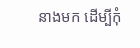នាងមក ដើម្បីកុំ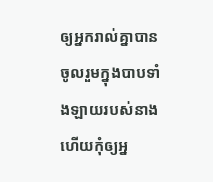ឲ្យអ្នករាល់គ្នាបានចូលរួមក្នុងបាបទាំងឡាយរបស់នាង ហើយកុំឲ្យអ្ន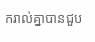ករាល់គ្នាបានជួប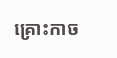គ្រោះកាច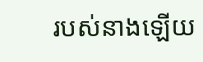របស់នាងឡើយ